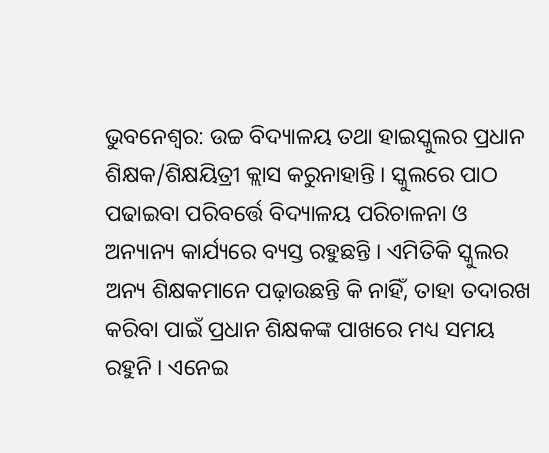ଭୁବନେଶ୍ବର: ଉଚ୍ଚ ବିଦ୍ୟାଳୟ ତଥା ହାଇସ୍କୁଲର ପ୍ରଧାନ ଶିକ୍ଷକ/ଶିକ୍ଷୟିତ୍ରୀ କ୍ଲାସ କରୁନାହାନ୍ତି । ସ୍କୁଲରେ ପାଠ ପଢାଇବା ପରିବର୍ତ୍ତେ ବିଦ୍ୟାଳୟ ପରିଚାଳନା ଓ ଅନ୍ୟାନ୍ୟ କାର୍ଯ୍ୟରେ ବ୍ୟସ୍ତ ରହୁଛନ୍ତି । ଏମିତିକି ସ୍କୁଲର ଅନ୍ୟ ଶିକ୍ଷକମାନେ ପଢ଼ାଉଛନ୍ତି କି ନାହିଁ, ତାହା ତଦାରଖ କରିବା ପାଇଁ ପ୍ରଧାନ ଶିକ୍ଷକଙ୍କ ପାଖରେ ମଧ୍ୟ ସମୟ ରହୁନି । ଏନେଇ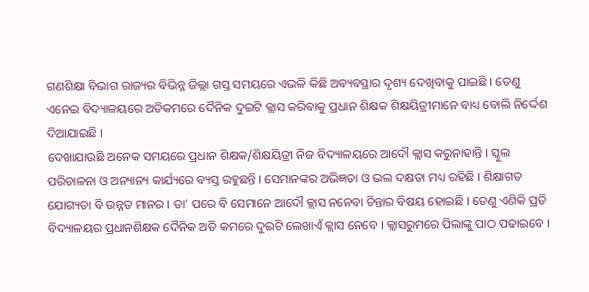ଗଣଶିକ୍ଷା ବିଭାଗ ରାଜ୍ୟର ବିଭିନ୍ନ ଜିଲ୍ଲା ଗସ୍ତ ସମୟରେ ଏଭଳି କିଛି ଅବ୍ୟବସ୍ଥାର ଦୃଶ୍ୟ ଦେଖିବାକୁ ପାଇଛି । ତେଣୁ ଏନେଇ ବିଦ୍ୟାଳୟରେ ଅତିକମରେ ଦୈନିକ ଦୁଇଟି କ୍ଲାସ କରିବାକୁ ପ୍ରଧାନ ଶିକ୍ଷକ ଶିକ୍ଷୟିତ୍ରୀମାନେ ବାଧ୍ୟ ବୋଲି ନିର୍ଦ୍ଦେଶ ଦିଆଯାଇଛି ।
ଦେଖାଯାଉଛି ଅନେକ ସମୟରେ ପ୍ରଧାନ ଶିକ୍ଷକ/ଶିକ୍ଷୟିତ୍ରୀ ନିଜ ବିଦ୍ୟାଳୟରେ ଆଦୌ କ୍ଲାସ କରୁନାହାନ୍ତି । ସ୍କୁଲ ପରିଚାଳନା ଓ ଅନ୍ୟାନ୍ୟ କାର୍ଯ୍ୟରେ ବ୍ୟସ୍ତ ରହୁଛନ୍ତି । ସେମାନଙ୍କର ଅଭିଜ୍ଞତା ଓ ଭଲ ଦକ୍ଷତା ମଧ୍ୟ ରହିଛି । ଶିକ୍ଷାଗତ ଯୋଗ୍ୟତା ବି ଉନ୍ନତ ମାନର । ତା’ ପରେ ବି ସେମାନେ ଆଦୌ କ୍ଲାସ ନନେବା ଚିନ୍ତାର ବିଷୟ ହୋଇଛି । ତେଣୁ ଏଣିକି ପ୍ରତି ବିଦ୍ୟାଳୟର ପ୍ରଧାନଶିକ୍ଷକ ଦୈନିକ ଅତି କମରେ ଦୁଇଟି ଲେଖାଏଁ କ୍ଲାସ ନେବେ । କ୍ଲାସରୁମରେ ପିଲାଙ୍କୁ ପାଠ ପଢାଇବେ ।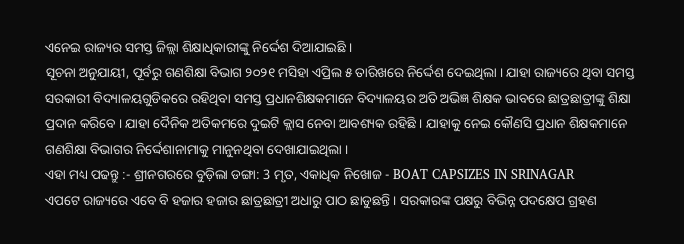ଏନେଇ ରାଜ୍ୟର ସମସ୍ତ ଜିଲ୍ଲା ଶିକ୍ଷାଧିକାରୀଙ୍କୁ ନିର୍ଦ୍ଦେଶ ଦିଆଯାଇଛି ।
ସୂଚନା ଅନୁଯାୟୀ, ପୂର୍ବରୁ ଗଣଶିକ୍ଷା ବିଭାଗ ୨୦୨୧ ମସିହା ଏପ୍ରିଲ ୫ ତାରିଖରେ ନିର୍ଦ୍ଦେଶ ଦେଇଥିଲା । ଯାହା ରାଜ୍ୟରେ ଥିବା ସମସ୍ତ ସରକାରୀ ବିଦ୍ୟାଳୟଗୁଡିକରେ ରହିଥିବା ସମସ୍ତ ପ୍ରଧାନଶିକ୍ଷକମାନେ ବିଦ୍ୟାଳୟର ଅତି ଅଭିଜ୍ଞ ଶିକ୍ଷକ ଭାବରେ ଛାତ୍ରଛାତ୍ରୀଙ୍କୁ ଶିକ୍ଷା ପ୍ରଦାନ କରିବେ । ଯାହା ଦୈନିକ ଅତିକମରେ ଦୁଇଟି କ୍ଲାସ ନେବା ଆବଶ୍ୟକ ରହିଛି । ଯାହାକୁ ନେଇ କୌଣସି ପ୍ରଧାନ ଶିକ୍ଷକମାନେ ଗଣଶିକ୍ଷା ବିଭାଗର ନିର୍ଦ୍ଦେଶାନାମାକୁ ମାନୁନଥିବା ଦେଖାଯାଇଥିଲା ।
ଏହା ମଧ୍ୟ ପଢନ୍ତୁ :- ଶ୍ରୀନଗରରେ ବୁଡ଼ିଲା ଡଙ୍ଗା: 3 ମୃତ, ଏକାଧିକ ନିଖୋଜ - BOAT CAPSIZES IN SRINAGAR
ଏପଟେ ରାଜ୍ୟରେ ଏବେ ବି ହଜାର ହଜାର ଛାତ୍ରଛାତ୍ରୀ ଅଧାରୁ ପାଠ ଛାଡୁଛନ୍ତି । ସରକାରଙ୍କ ପକ୍ଷରୁ ବିଭିନ୍ନ ପଦକ୍ଷେପ ଗ୍ରହଣ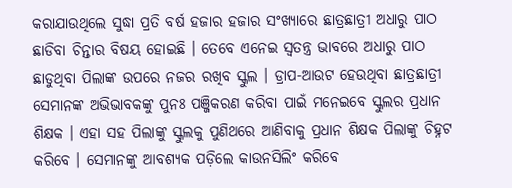କରାଯାଉଥିଲେ ସୁଦ୍ଧା ପ୍ରତି ବର୍ଷ ହଜାର ହଜାର ସଂଖ୍ୟାରେ ଛାତ୍ରଛାତ୍ରୀ ଅଧାରୁ ପାଠ ଛାଡିବା ଚିନ୍ତାର ବିଷୟ ହୋଇଛି । ତେବେ ଏନେଇ ସ୍ୱତନ୍ତ୍ର ଭାବରେ ଅଧାରୁ ପାଠ ଛାଡୁଥିବା ପିଲାଙ୍କ ଉପରେ ନଜର ରଖିବ ସ୍କୁଲ । ଡ୍ରାପ-ଆଉଟ ହେଉଥିବା ଛାତ୍ରଛାତ୍ରୀ ସେମାନଙ୍କ ଅଭିଭାବକଙ୍କୁ ପୁନଃ ପଞ୍ଜିକରଣ କରିବା ପାଇଁ ମନେଇବେ ସ୍କୁଲର ପ୍ରଧାନ ଶିକ୍ଷକ । ଏହା ସହ ପିଲାଙ୍କୁ ସ୍କୁଲକୁ ପୁଣିଥରେ ଆଣିବାକୁ ପ୍ରଧାନ ଶିକ୍ଷକ ପିଲାଙ୍କୁ ଚିହ୍ନଟ କରିବେ । ସେମାନଙ୍କୁ ଆବଶ୍ୟକ ପଡ଼ିଲେ କାଉନସିଲିଂ କରିବେ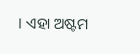। ଏହା ଅଷ୍ଟମ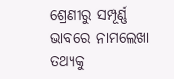ଶ୍ରେଣୀରୁ ସମ୍ପୂର୍ଣ୍ଣ ଭାବରେ ନାମଲେଖା ତଥ୍ୟକୁ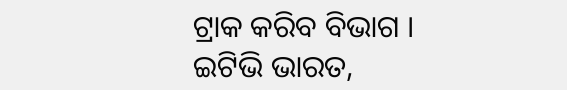ଟ୍ରାକ କରିବ ବିଭାଗ ।
ଇଟିଭି ଭାରତ,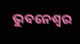ଭୁବନେଶ୍ବର